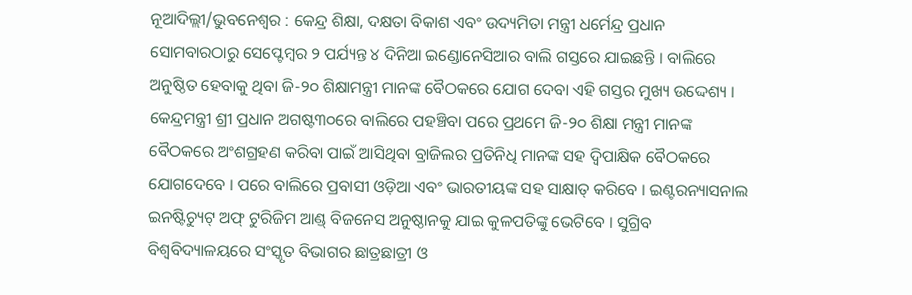ନୂଆଦିଲ୍ଲୀ/ଭୁବନେଶ୍ୱର : କେନ୍ଦ୍ର ଶିକ୍ଷା, ଦକ୍ଷତା ବିକାଶ ଏବଂ ଉଦ୍ୟମିତା ମନ୍ତ୍ରୀ ଧର୍ମେନ୍ଦ୍ର ପ୍ରଧାନ ସୋମବାରଠାରୁ ସେପ୍ଟେମ୍ବର ୨ ପର୍ଯ୍ୟନ୍ତ ୪ ଦିନିଆ ଇଣ୍ଡୋନେସିଆର ବାଲି ଗସ୍ତରେ ଯାଇଛନ୍ତି । ବାଲିରେ ଅନୁଷ୍ଠିତ ହେବାକୁ ଥିବା ଜି-୨୦ ଶିକ୍ଷାମନ୍ତ୍ରୀ ମାନଙ୍କ ବୈଠକରେ ଯୋଗ ଦେବା ଏହି ଗସ୍ତର ମୁଖ୍ୟ ଉଦ୍ଦେଶ୍ୟ ।
କେନ୍ଦ୍ରମନ୍ତ୍ରୀ ଶ୍ରୀ ପ୍ରଧାନ ଅଗଷ୍ଟ୩୦ରେ ବାଲିରେ ପହଞ୍ଚିବା ପରେ ପ୍ରଥମେ ଜି-୨୦ ଶିକ୍ଷା ମନ୍ତ୍ରୀ ମାନଙ୍କ ବୈଠକରେ ଅଂଶଗ୍ରହଣ କରିବା ପାଇଁ ଆସିଥିବା ବ୍ରାଜିଲର ପ୍ରତିନିଧି ମାନଙ୍କ ସହ ଦ୍ୱିପାକ୍ଷିକ ବୈଠକରେ ଯୋଗଦେବେ । ପରେ ବାଲିରେ ପ୍ରବାସୀ ଓଡ଼ିଆ ଏବଂ ଭାରତୀୟଙ୍କ ସହ ସାକ୍ଷାତ୍ କରିବେ । ଇଣ୍ଟରନ୍ୟାସନାଲ ଇନଷ୍ଟିଚ୍ୟୁଟ୍ ଅଫ୍ ଟୁରିଜିମ ଆଣ୍ଡ୍ ବିଜନେସ ଅନୁଷ୍ଠାନକୁ ଯାଇ କୁଳପତିଙ୍କୁ ଭେଟିବେ । ସୁଗ୍ରିବ ବିଶ୍ୱବିଦ୍ୟାଳୟରେ ସଂସ୍କୃତ ବିଭାଗର ଛାତ୍ରଛାତ୍ରୀ ଓ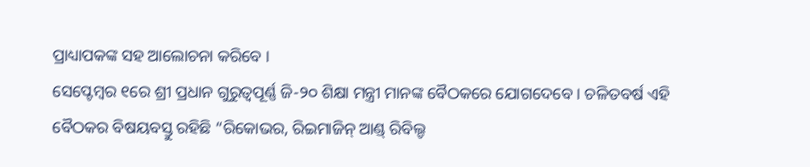ପ୍ରାଧ୍ୟାପକଙ୍କ ସହ ଆଲୋଚନା କରିବେ ।
ସେପ୍ଟେମ୍ବର ୧ରେ ଶ୍ରୀ ପ୍ରଧାନ ଗୁରୁତ୍ୱପୂର୍ଣ୍ଣ ଜି-୨୦ ଶିକ୍ଷା ମନ୍ତ୍ରୀ ମାନଙ୍କ ବୈଠକରେ ଯୋଗଦେବେ । ଚଳିତବର୍ଷ ଏହି ବୈଠକର ବିଷୟବସ୍ତୁ ରହିଛି “ରିକୋଭର, ରିଇମାଜିନ୍ ଆଣ୍ଡ୍ ରିବିଲ୍ଡ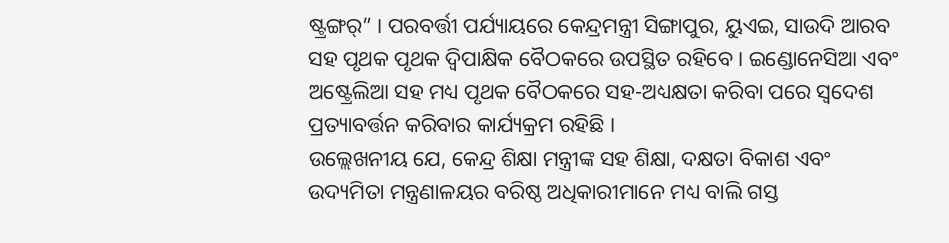ଷ୍ଟ୍ରଙ୍ଗର୍” । ପରବର୍ତ୍ତୀ ପର୍ଯ୍ୟାୟରେ କେନ୍ଦ୍ରମନ୍ତ୍ରୀ ସିଙ୍ଗାପୁର, ୟୁଏଇ, ସାଉଦି ଆରବ ସହ ପୃଥକ ପୃଥକ ଦ୍ୱିପାକ୍ଷିକ ବୈଠକରେ ଉପସ୍ଥିତ ରହିବେ । ଇଣ୍ଡୋନେସିଆ ଏବଂ ଅଷ୍ଟ୍ରେଲିଆ ସହ ମଧ୍ୟ ପୃଥକ ବୈଠକରେ ସହ-ଅଧ୍ୟକ୍ଷତା କରିବା ପରେ ସ୍ୱଦେଶ ପ୍ରତ୍ୟାବର୍ତ୍ତନ କରିବାର କାର୍ଯ୍ୟକ୍ରମ ରହିଛି ।
ଉଲ୍ଲେଖନୀୟ ଯେ, କେନ୍ଦ୍ର ଶିକ୍ଷା ମନ୍ତ୍ରୀଙ୍କ ସହ ଶିକ୍ଷା, ଦକ୍ଷତା ବିକାଶ ଏବଂ ଉଦ୍ୟମିତା ମନ୍ତ୍ରଣାଳୟର ବରିଷ୍ଠ ଅଧିକାରୀମାନେ ମଧ୍ୟ ବାଲି ଗସ୍ତ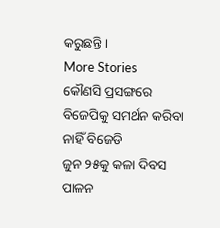କରୁଛନ୍ତି ।
More Stories
କୌଣସି ପ୍ରସଙ୍ଗରେ ବିଜେପିକୁ ସମର୍ଥନ କରିବା ନାହିଁ ବିଜେଡି
ଜୁନ ୨୫କୁ କଳା ଦିବସ ପାଳନ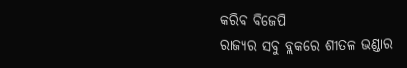କରିବ ବିଜେପି
ରାଜ୍ୟର ସବୁ ବ୍ଲକରେ ଶୀତଳ ଭଣ୍ଡାର